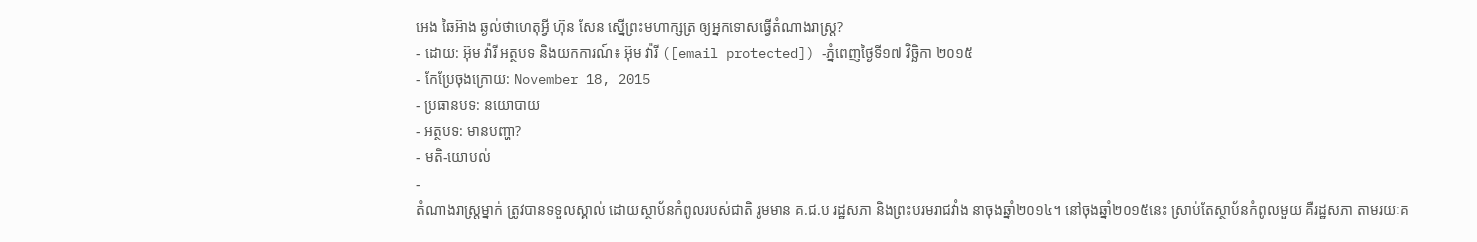អេង ឆៃអ៊ាង ឆ្ងល់ថាហេតុអ្វី ហ៊ុន សែន ស្នើព្រះមហាក្សត្រ ឲ្យអ្នកទោសធ្វើតំណាងរាស្រ្ត?
- ដោយ: អ៊ុម វ៉ារី អត្ថបទ និងយកការណ៍៖ អ៊ុម វ៉ារី ([email protected]) -ភ្នំពេញថ្ងៃទី១៧ វិច្ឆិកា ២០១៥
- កែប្រែចុងក្រោយ: November 18, 2015
- ប្រធានបទ: នយោបាយ
- អត្ថបទ: មានបញ្ហា?
- មតិ-យោបល់
-
តំណាងរាស្រ្តម្នាក់ ត្រូវបានទទួលស្គាល់ ដោយស្ថាប័នកំពូលរបស់ជាតិ រូមមាន គ.ជ.ប រដ្ឋសភា និងព្រះបរមរាជវាំង នាចុងឆ្នាំ២០១៤។ នៅចុងឆ្នាំ២០១៥នេះ ស្រាប់តែស្ថាប័នកំពូលមួយ គឺរដ្ឋសភា តាមរយៈគ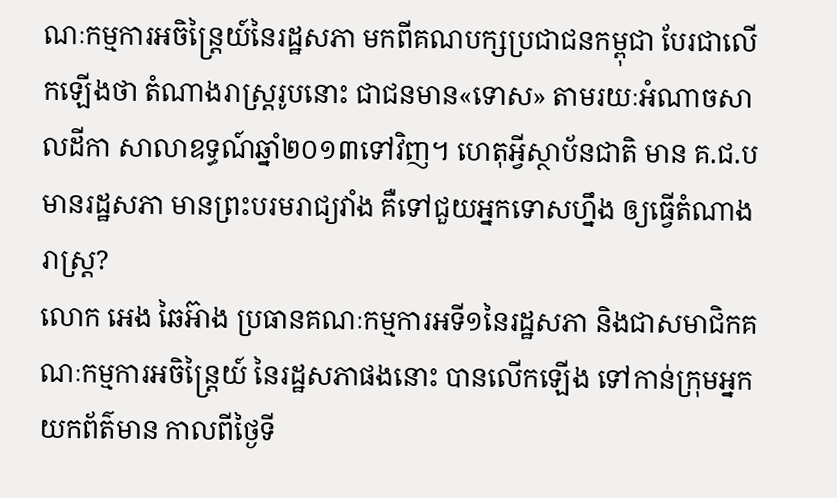ណៈកម្មការអចិន្ត្រៃយ៍នៃរដ្ឋសភា មកពីគណបក្សប្រជាជនកម្ពុជា បែរជាលើកឡើងថា តំណាងរាស្រ្តរូបនោះ ជាជនមាន«ទោស» តាមរយៈអំណាចសាលដីកា សាលាឧទ្ធណ៍ឆ្នាំ២០១៣ទៅវិញ។ ហេតុអ្វីស្ថាប័នជាតិ មាន គ.ជ.ប មានរដ្ឋសភា មានព្រះបរមរាជ្យវាំង គឺទៅជួយអ្នកទោសហ្នឹង ឲ្យធ្វើតំណាងរាស្រ្ត?
លោក អេង ឆៃអ៊ាង ប្រធានគណៈកម្មការអទី១នៃរដ្ឋសភា និងជាសមាជិកគណៈកម្មការអចិន្ត្រៃយ៍ នៃរដ្ឋសភាផងនោះ បានលើកឡើង ទៅកាន់ក្រុមអ្នកយកព័ត៌មាន កាលពីថ្ងៃទី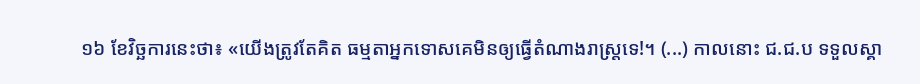១៦ ខែវិច្ឆការនេះថា៖ «យើងត្រូវតែគិត ធម្មតាអ្នកទោសគេមិនឲ្យធ្វើតំណាងរាស្រ្តទេ!។ (...) កាលនោះ ជ.ជ.ប ទទួលស្គា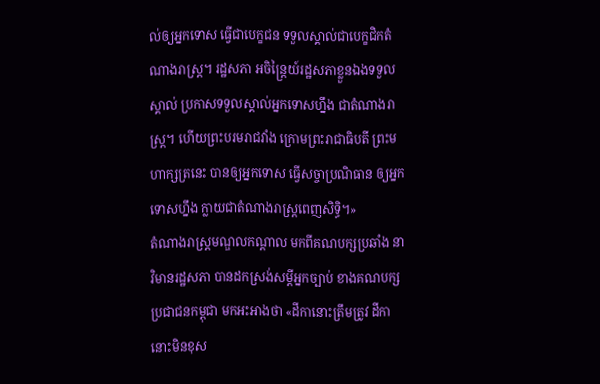ល់ឲ្យអ្នកទោស ធ្វើជាបេក្ខជន ទទួលស្គាល់ជាបេក្ខជិកតំណាងរាស្រ្ត។ រដ្ឋសភា អចិន្ត្រៃយ៍រដ្ឋសភាខ្លួនឯងទទួលស្គាល់ ប្រកាសទទួលស្គាល់អ្នកទោសហ្នឹង ជាតំណាងរាស្រ្ត។ ហើយព្រះបរមរាជវាំង ក្រោមព្រះរាជាធិបតី ព្រះមហាក្សត្រនេះ បានឲ្យអ្នកទោស ធ្វើសច្ចាប្រណិធាន ឲ្យអ្នកទោសហ្នឹង ក្លាយជាតំណាងរាស្រ្តពេញសិទ្ធិ។»
តំណាងរាស្រ្តមណ្ឌលកណ្តាល មកពីគណបក្សប្រឆាំង នាវិមានរដ្ឋសភា បានដកស្រង់សម្ដីអ្នកច្បាប់ ខាងគណបក្សប្រជាជនកម្ពុជា មកអះអាងថា «ដីកានោះត្រឹមត្រូវ ដីកានោះមិនខុស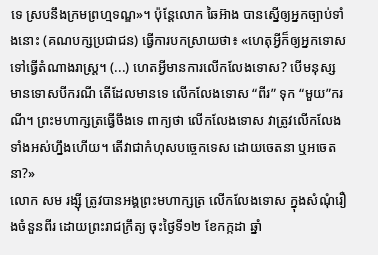ទេ ស្របនឹងក្រមព្រហ្មទណ្ឌ»។ ប៉ុន្តែលោក ឆៃអ៊ាង បានស្នើឲ្យអ្នកច្បាប់ទាំងនោះ (គណបក្សប្រជាជន) ធ្វើការបកស្រាយថា៖ «ហេតុអ្វីក៏ឲ្យអ្នកទោស ទៅធ្វើតំណាងរាស្រ្ត។ (...) ហេតអ្វីមានការលើកលែងទោស? បើមនុស្សមានទោសបីករណី តើដែលមានទេ លើកលែងទោស “ពីរ” ទុក “មួយ”ករណី។ ព្រះមហាក្សត្រធ្វើចឹងទេ ពាក្យថា លើកលែងទោស វាត្រូវលើកលែងទាំងអស់ហ្នឹងហើយ។ តើវាជាកំហុសបច្ចេកទេស ដោយចេតនា ឬអចេតនា?»
លោក សម រង្ស៊ី ត្រូវបានអង្គព្រះមហាក្សត្រ លើកលែងទោស ក្នុងសំណុំរឿងចំនួនពីរ ដោយព្រះរាជក្រឹត្យ ចុះថ្ងៃទី១២ ខែកក្កដា ឆ្នាំ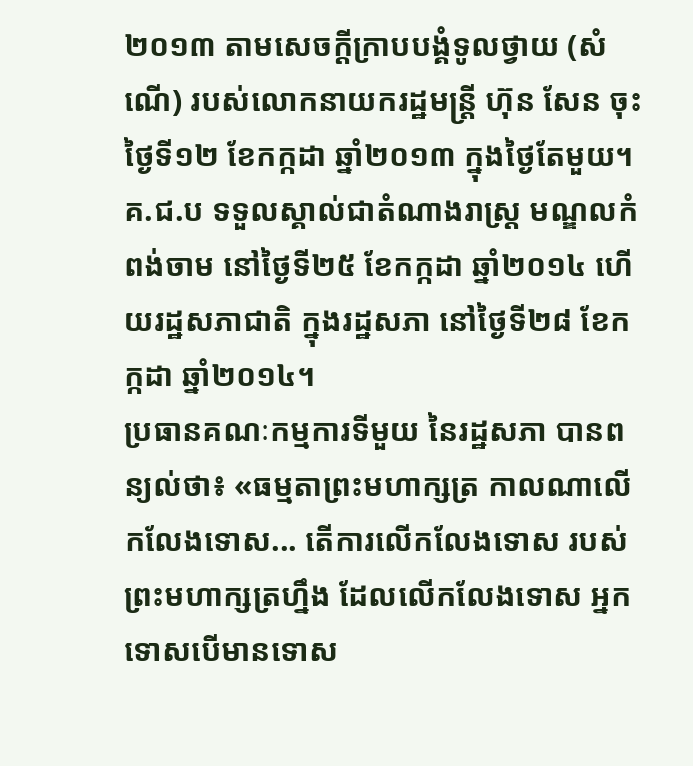២០១៣ តាមសេចក្តីក្រាបបង្គំទូលថ្វាយ (សំណើ) របស់លោកនាយករដ្ឋមន្រ្តី ហ៊ុន សែន ចុះថ្ងៃទី១២ ខែកក្កដា ឆ្នាំ២០១៣ ក្នុងថ្ងៃតែមួយ។ គ.ជ.ប ទទួលស្គាល់ជាតំណាងរាស្រ្ត មណ្ឌលកំពង់ចាម នៅថ្ងៃទី២៥ ខែកក្កដា ឆ្នាំ២០១៤ ហើយរដ្ឋសភាជាតិ ក្នុងរដ្ឋសភា នៅថ្ងៃទី២៨ ខែកក្កដា ឆ្នាំ២០១៤។
ប្រធានគណៈកម្មការទីមួយ នៃរដ្ឋសភា បានពន្យល់ថា៖ «ធម្មតាព្រះមហាក្សត្រ កាលណាលើកលែងទោស... តើការលើកលែងទោស របស់ព្រះមហាក្សត្រហ្នឹង ដែលលើកលែងទោស អ្នកទោសបើមានទោស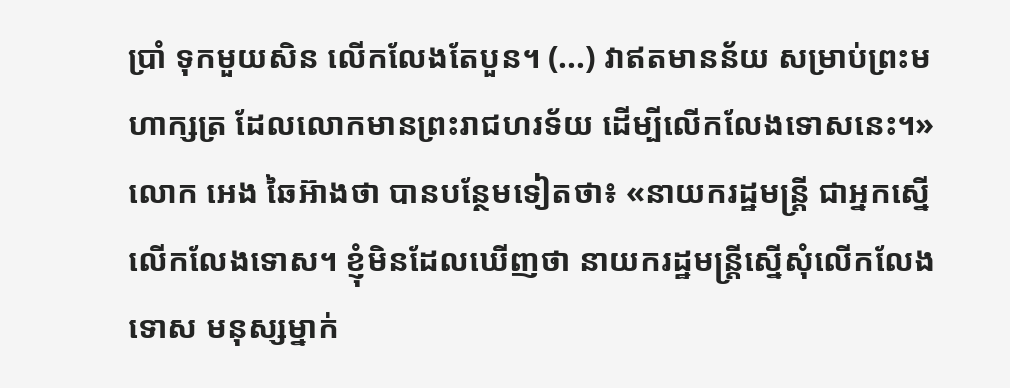ប្រាំ ទុកមួយសិន លើកលែងតែបួន។ (...) វាឥតមានន័យ សម្រាប់ព្រះមហាក្សត្រ ដែលលោកមានព្រះរាជហរទ័យ ដើម្បីលើកលែងទោសនេះ។»
លោក អេង ឆៃអ៊ាងថា បានបន្ថែមទៀតថា៖ «នាយករដ្ឋមន្រ្តី ជាអ្នកស្នើលើកលែងទោស។ ខ្ញុំមិនដែលឃើញថា នាយករដ្ឋមន្រ្តីស្នើសុំលើកលែងទោស មនុស្សម្នាក់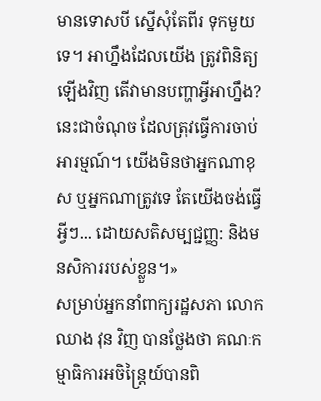មានទោសបី ស្នើសុំតែពីរ ទុកមួយទេ។ អាហ្នឹងដែលយើង ត្រូវពិនិត្យឡើងវិញ តើវាមានបញ្ហាអ្វីអាហ្នឹង? នេះជាចំណុច ដែលត្រុវធ្វើការចាប់អារម្មណ៍។ យើងមិនថាអ្នកណាខុស ឬអ្នកណាត្រូវទេ តែយើងចង់ធ្វើអ្វីៗ... ដោយសតិសម្បជ្ជញ្ញ: និងមនសិការរបស់ខ្លួន។»
សម្រាប់អ្នកនាំពាក្យរដ្ឋសភា លោក ឈាង វុន វិញ បានថ្លែងថា គណៈកម្មាធិការអចិន្រ្តៃយ៍បានពិ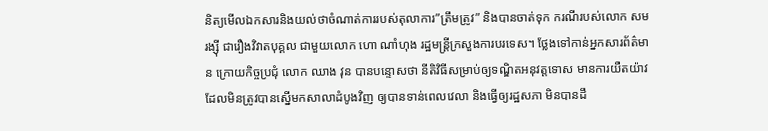និត្យមើលឯកសារនិងយល់ថាចំណាត់ការរបស់តុលាការ”ត្រឹមត្រូវ” និងបានចាត់ទុក ករណីរបស់លោក សម រង្ស៊ី ជារឿងវិវាតបុគ្គល ជាមួយលោក ហោ ណាំហុង រដ្ឋមន្រ្តីក្រសួងការបរទេស។ ថ្លែងទៅកាន់អ្នកសារព័ត៌មាន ក្រោយកិច្ចប្រជុំ លោក ឈាង វុន បានបន្ទោសថា នីតិវិធីសម្រាប់ឲ្យទណ្ឌិតអនុវត្តទោស មានការយឺតយ៉ាវ ដែលមិនត្រូវបានស្នើមកសាលាដំបូងវិញ ឲ្យបានទាន់ពេលវេលា និងធ្វើឲ្យរដ្ឋសភា មិនបានដឹ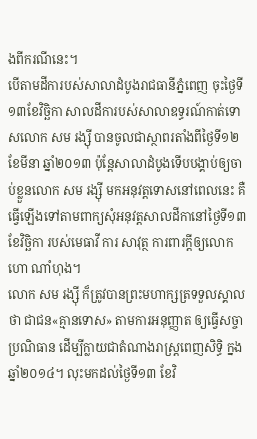ងពីករណីនេះ។
បើតាមដីការបស់សាលាដំបូងរាជធានីភ្នំពេញ ចុះថ្ងៃទី១៣ខែវិច្ឆិកា សាលដីការបស់សាលាឧទ្ធរណ៍កាត់ទោសលោក សម រង្ស៊ី បានចូលជាស្ថាពរតាំងពីថ្ងៃទី១២ ខែមីនា ឆ្នាំ២០១៣ ប៉ុន្តែសាលាដំបូងទើបបង្គាប់ឲ្យចាប់ខ្លួនលោក សម រង្ស៊ី មកអនុវត្តទោសនៅពេលនេះ គឺធ្វើឡើងទៅតាមពាក្យសុំអនុវត្តសាលដីកានៅថ្ងៃទី១៣ ខែវិច្ឆិកា របស់មេធាវី ការ សាវុត្ថ ការពារក្តីឲ្យលោក ហោ ណាំហុង។
លោក សម រង្ស៊ី ក៏ត្រូវបានព្រះមហាក្សត្រទទួលស្គាលថា ជាជន«គ្មានទោស» តាមការអនុញ្ញាត ឲ្យធ្វើសច្ចាប្រណិធាន ដើម្បីក្លាយជាតំណាងរាស្រ្តពេញសិទ្ធិ ក្នងឆ្នាំ២០១៤។ លុះមកដល់ថ្ងៃទី១៣ ខែវិ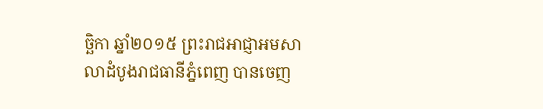ច្ឆិកា ឆ្នាំ២០១៥ ព្រះរាជអាជ្ញាអមសាលាដំបូងរាជធានីភ្នំពេញ បានចេញ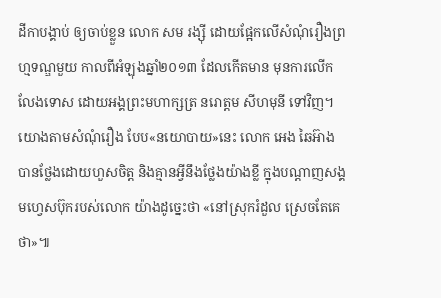ដីកាបង្គាប់ ឲ្យចាប់ខ្លួន លោក សម រង្ស៊ី ដោយផ្អែកលើសំណុំរឿងព្រហ្មទណ្ឌមួយ កាលពីអំឡុងឆ្នាំ២០១៣ ដែលកើតមាន មុនការលើកលែងទោស ដោយអង្គព្រះមហាក្សត្រ នរោត្តម សីហមុនី ទៅវិញ។
យោងតាមសំណុំរឿង បែប«នយោបាយ»នេះ លោក អេង ឆៃអ៊ាង បានថ្លែងដោយហួសចិត្ត និងគ្មានអ្វីនឹងថ្លែងយ៉ាងខ្លី ក្នុងបណ្តាញសង្គមហ្វេសប៊ុករបស់លោក យ៉ាងដូច្នេះថា «នៅស្រុករំដួល ស្រេចតែគេថា»៕